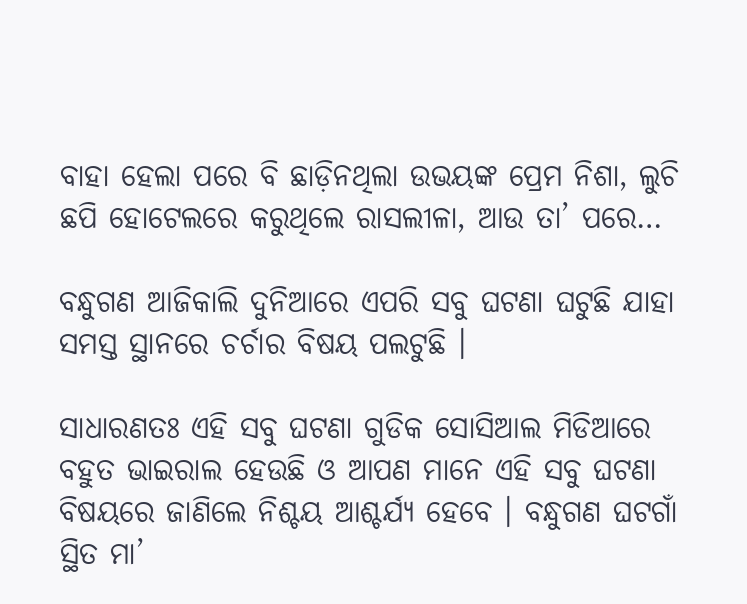ବାହା ହେଲା ପରେ ବି ଛାଡ଼ିନଥିଲା ଉଭୟଙ୍କ ପ୍ରେମ ନିଶା, ଲୁଚି ଛପି ହୋଟେଲରେ କରୁଥିଲେ ରାସଲୀଳା, ଆଉ ତା’ ପରେ…

ବନ୍ଧୁଗଣ ଆଜିକାଲି ଦୁନିଆରେ ଏପରି ସବୁ ଘଟଣା ଘଟୁଛି ଯାହା ସମସ୍ତ ସ୍ଥାନରେ ଚର୍ଚାର ବିଷୟ ପଲଟୁଛି ।

ସାଧାରଣତଃ ଏହି ସବୁ ଘଟଣା ଗୁଡିକ ସୋସିଆଲ ମିଡିଆରେ ବହୁତ ଭାଇରାଲ ହେଉଛି ଓ ଆପଣ ମାନେ ଏହି ସବୁ ଘଟଣା ବିଷୟରେ ଜାଣିଲେ ନିଶ୍ଚୟ ଆଶ୍ଚର୍ଯ୍ୟ ହେବେ । ବନ୍ଧୁଗଣ ଘଟଗାଁ ସ୍ଥିତ ମା’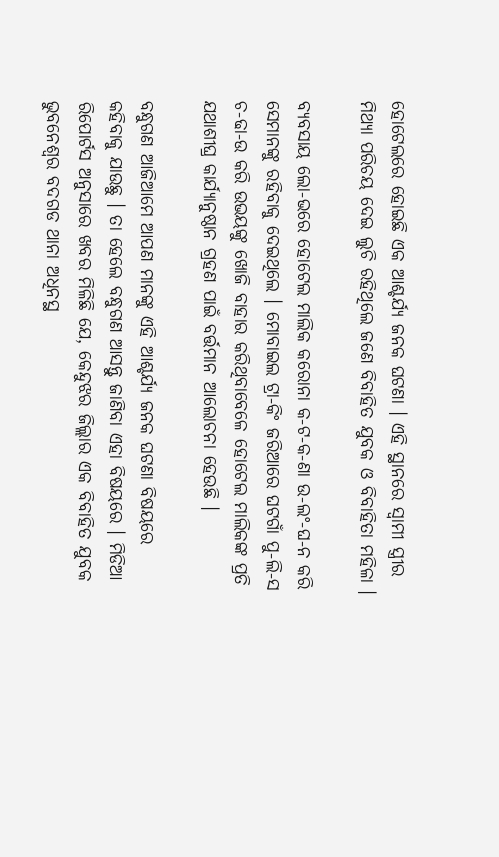ହୋଟେଲରେ ହୋଇଛି ଏକ ଆଶ୍ଚର୍ଯ୍ୟ ଜନକ ଘଟଣା । ଏହି ସ୍ଥାନରେ ସ୍ଵାମୀ ସ୍ତ୍ରୀର ମିଥ୍ୟା ପରିଚୟ ଦେଇ ଲୁଚି ରହିଥିଲେ ଜଣେ ବିବାହିତ ଯୁବକ ଓ ବିବାହିତା ମହିଳା ।

ବ୍ୟବସାୟ ଲୋ-ଭରେ ହୋଟେଲ ମାଲିକ କରୋନା କ-ଟ-କ-ଣା ଉ-ଲଂ-ଘ-ନ କରି ସେମାନଙ୍କୁ ରହିବାକୁ ଦେଇଥିଲେ । ମୋବାଇଲ ଟ୍ରା-କିଂ ଜରିଆରେ ଘଟଗାଁ ପୁ-ଲି-ସ ଚ-ଢା-ଉ କରି ଉଭୟଙ୍କୁ ଖୋଜି ବାହାର କରିଥିବାବେଳେ ହୋଟେଲ ମାଲିକଙ୍କ ପ୍ରତି ଯଥାଶୀଘ୍ର କାର୍ଯ୍ୟାନୁଷ୍ଠାନ ଗ୍ରହଣ ପାଇଁ ବର୍ତ୍ତମାନ ଆଲୋଚନା ହେଉଛି ।

ବନ୍ଧୁଗଣ ଆଜିଆମେ ଆପଣ ମାନଙ୍କୁ ଏହି ଆଶ୍ଚର୍ଯ୍ୟ ଜନକ ଘଟଣା ବିଷୟରେ କହିବାକୁ ଯାଉଛୁ । ତା ହେଲେ ବନ୍ଧୁଗଣ ଆସନ୍ତୁ ଜାଣିବା ଏହା ବିଷୟରେ । ମିଡିଆ ରିପୋର୍ଟସ ଅନୁସାରେ ଖବର ମିଳିଛି ଯେ, କେନ୍ଦୁଝର ଜିଲ୍ଲାର ଏକ ବିବାହିତ ଯୁବକ ଭୁବନେଶ୍ବର ବଦଗଡ ଥାନା ଅଧିନସ୍ଥ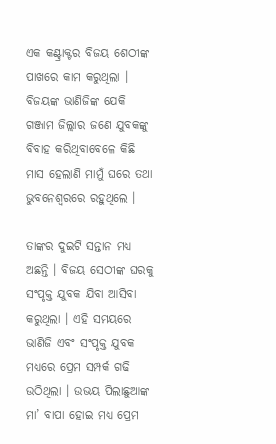ଏକ କଣ୍ଟ୍ରାକ୍ଟର ବିଜୟ ଶେଠୀଙ୍କ ପାଖରେ କାମ କରୁଥିଲା । ବିଜୟଙ୍କ ଭାଣିଜିଙ୍କ ଯେକି ଗଞ୍ଜାମ ଜିଲ୍ଲାର ଜଣେ ଯୁବକଙ୍କୁ ବିବାହ କରିଥିବାବେଳେ କିଛି ମାସ ହେଲାଣି ମାମୁଁ ଘରେ ତଥା ଭୁବନେଶ୍ବରରେ ରହୁଥିଲେ ।

ତାଙ୍କର ଦୁଇଟି ସନ୍ତାନ ମଧ୍ୟ ଅଛନ୍ତି । ବିଜୟ ସେଠୀଙ୍କ ଘରକୁ ସଂପୃକ୍ତ ଯୁବକ ଯିବା ଆସିବା କରୁଥିଲା । ଏହି ସମୟରେ ଭାଣିଜି ଏବଂ ସଂପୃକ୍ତ ଯୁବକ ମଧ୍ୟରେ ପ୍ରେମ ସମ୍ପର୍କ ଗଢି ଉଠିଥିଲା । ଉଭୟ ପିଲାଛୁଆଙ୍କ ମା’ ବାପା ହୋଇ ମଧ୍ୟ ପ୍ରେମ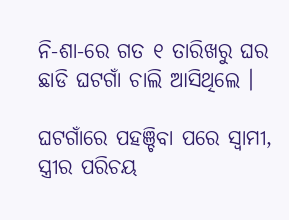ନି-ଶା-ରେ ଗତ ୧ ତାରିଖରୁ ଘର ଛାଡି ଘଟଗାଁ ଚାଲି ଆସିଥିଲେ ।

ଘଟଗାଁରେ ପହଞ୍ଚିବା ପରେ ସ୍ୱାମୀ, ସ୍ତ୍ରୀର ପରିଚୟ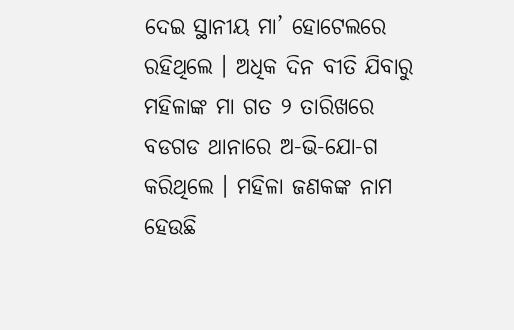ଦେଇ ସ୍ଥାନୀୟ ମା’ ହୋଟେଲରେ ରହିଥିଲେ । ଅଧିକ ଦିନ ବୀତି ଯିବାରୁ ମହିଳାଙ୍କ ମା ଗତ ୨ ତାରିଖରେ ବଡଗଡ ଥାନାରେ ଅ-ଭି-ଯୋ-ଗ କରିଥିଲେ । ମହିଳା ଜଣକଙ୍କ ନାମ ହେଉଛି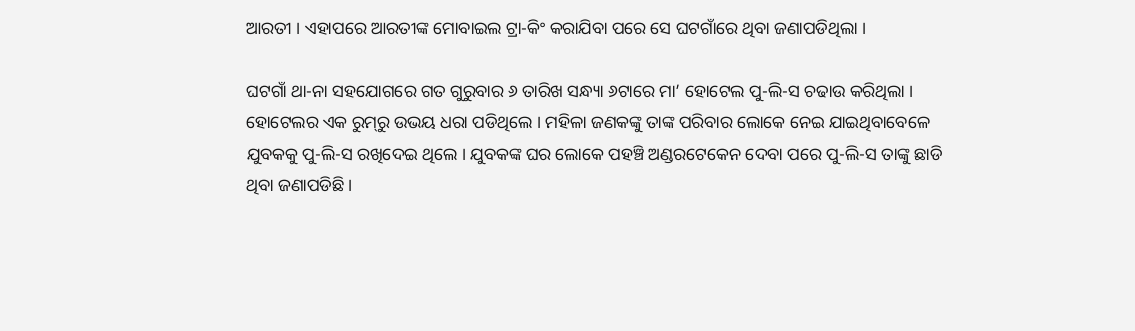ଆରତୀ । ଏହାପରେ ଆରତୀଙ୍କ ମୋବାଇଲ ଟ୍ରା-କିଂ କରାଯିବା ପରେ ସେ ଘଟଗାଁରେ ଥିବା ଜଣାପଡିଥିଲା ।

ଘଟଗାଁ ଥା-ନା ସହଯୋଗରେ ଗତ ଗୁରୁବାର ୬ ତାରିଖ ସନ୍ଧ୍ୟା ୬ଟାରେ ମା’ ହୋଟେଲ ପୁ-ଲି-ସ ଚଢାଉ କରିଥିଲା । ହୋଟେଲର ଏକ ରୁମ୍‌ରୁ ଉଭୟ ଧରା ପଡିଥିଲେ । ମହିଳା ଜଣକଙ୍କୁ ତାଙ୍କ ପରିବାର ଲୋକେ ନେଇ ଯାଇଥିବାବେଳେ ଯୁବକକୁ ପୁ-ଲି-ସ ରଖିଦେଇ ଥିଲେ । ଯୁବକଙ୍କ ଘର ଲୋକେ ପହଞ୍ଚି ଅଣ୍ଡରଟେକେନ ଦେବା ପରେ ପୁ-ଲି-ସ ତାଙ୍କୁ ଛାଡି ଥିବା ଜଣାପଡିଛି ।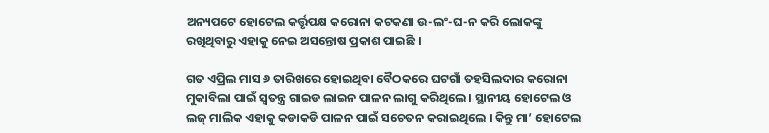ଅନ୍ୟପଟେ ହୋଟେଲ କର୍ତ୍ତୃପକ୍ଷ କରୋନା କଟକଣା ଉ-ଲଂ-ଘ-ନ କରି ଲୋକଙ୍କୁ ରଖିଥିବାରୁ ଏହାକୁ ନେଇ ଅସନ୍ତୋଷ ପ୍ରକାଶ ପାଇଛି ।

ଗତ ଏପ୍ରିଲ ମାସ ୬ ତାରିଖରେ ହୋଇଥିବା ବୈଠକରେ ଘଟଗାଁ ତହସିଲଦାର କରୋନା ମୁକାବିଲା ପାଇଁ ସ୍ୱତନ୍ତ୍ର ଗାଇଡ ଲାଇନ ପାଳନ ଲାଗୁ କରିଥିଲେ । ସ୍ଥାନୀୟ ହୋଟେଲ ଓ ଲଜ୍‌ ମାଲିକ ଏହାକୁ କଡାକଡି ପାଳନ ପାଇଁ ସଚେତନ କରାଇଥିଲେ । କିନ୍ତୁ ମା’ ହୋଟେଲ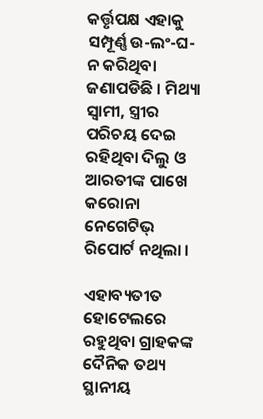କର୍ତ୍ତୃପକ୍ଷ ଏହାକୁ ସମ୍ପୂର୍ଣ୍ଣ ଉ-ଲଂ-ଘ-ନ କରିଥିବା ଜଣାପଡିଛି । ମିଥ୍ୟା ସ୍ୱାମୀ, ସ୍ତ୍ରୀର ପରିଚୟ ଦେଇ ରହିଥିବା ଦିଲୁ ଓ ଆରତୀଙ୍କ ପାଖେ କରୋନା ନେଗେଟିଭ୍‌ ରିପୋର୍ଟ ନଥିଲା ।

ଏହାବ୍ୟତୀତ ହୋଟେଲରେ ରହୁଥିବା ଗ୍ରାହକଙ୍କ ଦୈନିକ ତଥ୍ୟ ସ୍ଥାନୀୟ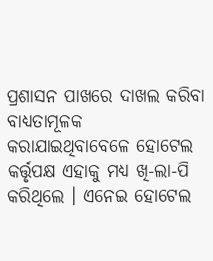ପ୍ରଶାସନ ପାଖରେ ଦାଖଲ କରିବା ବାଧ୍ୟତାମୂଳକ କରାଯାଇଥିବାବେଳେ ହୋଟେଲ କର୍ତ୍ତୃପକ୍ଷ ଏହାକୁ ମଧ୍ୟ ଖି-ଲା-ପି କରିଥିଲେ । ଏନେଇ ହୋଟେଲ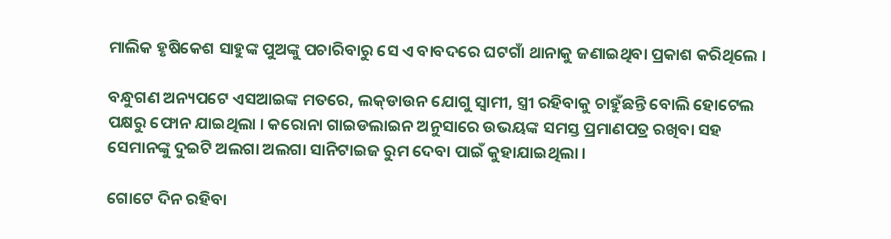ମାଲିକ ହୃଷିକେଶ ସାହୁଙ୍କ ପୁଅଙ୍କୁ ପଚାରିବାରୁ ସେ ଏ ବାବଦରେ ଘଟଗାଁ ଥାନାକୁ ଜଣାଇଥିବା ପ୍ରକାଶ କରିଥିଲେ ।

ବନ୍ଧୁଗଣ ଅନ୍ୟପଟେ ଏସଆଇଙ୍କ ମତରେ, ଲକ୍‌ଡାଉନ ଯୋଗୁ ସ୍ୱାମୀ, ସ୍ତ୍ରୀ ରହିବାକୁ ଚାହୁଁଛନ୍ତି ବୋଲି ହୋଟେଲ ପକ୍ଷରୁ ଫୋନ ଯାଇଥିଲା । କରୋନା ଗାଇଡଲାଇନ ଅନୁସାରେ ଉଭୟଙ୍କ ସମସ୍ତ ପ୍ରମାଣପତ୍ର ରଖିବା ସହ ସେମାନଙ୍କୁ ଦୁଇଟି ଅଲଗା ଅଲଗା ସାନିଟାଇଜ ରୁମ ଦେବା ପାଇଁ କୁହାଯାଇଥିଲା ।

ଗୋଟେ ଦିନ ରହିବା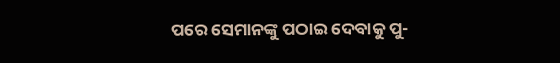ପରେ ସେମାନଙ୍କୁ ପଠାଇ ଦେବାକୁ ପୁ-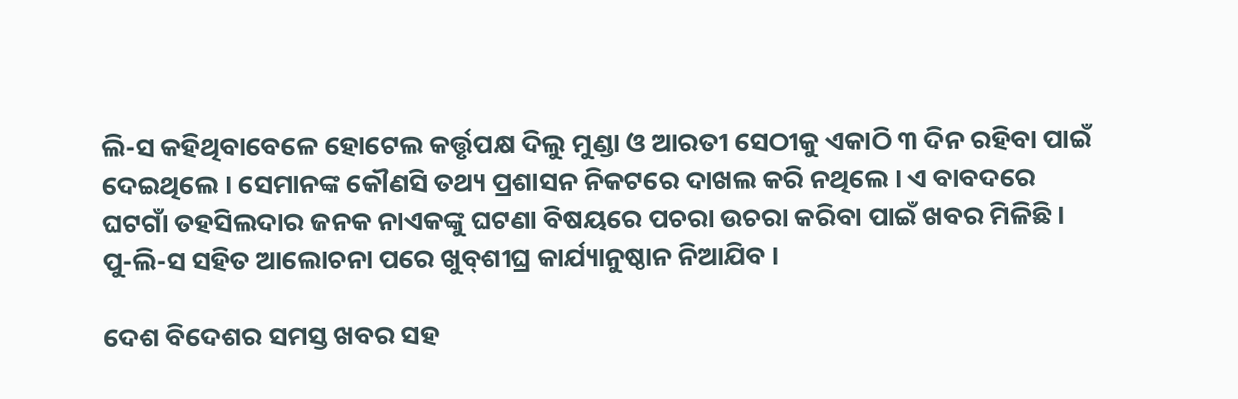ଲି-ସ କହିଥିବାବେଳେ ହୋଟେଲ କର୍ତ୍ତୃପକ୍ଷ ଦିଲୁ ମୁଣ୍ଡା ଓ ଆରତୀ ସେଠୀକୁ ଏକାଠି ୩ ଦିନ ରହିବା ପାଇଁ ଦେଇଥିଲେ । ସେମାନଙ୍କ କୌଣସି ତଥ୍ୟ ପ୍ରଶାସନ ନିକଟରେ ଦାଖଲ କରି ନଥିଲେ । ଏ ବାବଦରେ ଘଟଗାଁ ତହସିଲଦାର ଜନକ ନାଏକଙ୍କୁ ଘଟଣା ବିଷୟରେ ପଚରା ଉଚରା କରିବା ପାଇଁ ଖବର ମିଳିଛି । ପୁ-ଲି-ସ ସହିତ ଆଲୋଚନା ପରେ ଖୁବ୍‌ଶୀଘ୍ର କାର୍ଯ୍ୟାନୁଷ୍ଠାନ ନିଆଯିବ ।

ଦେଶ ବିଦେଶର ସମସ୍ତ ଖବର ସହ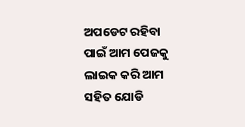ଅପଡେଟ ରହିବା ପାଇଁ ଆମ ପେଜକୁ ଲାଇକ କରି ଆମ ସହିତ ଯୋଡି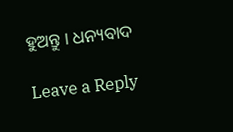ହୁଅନ୍ତୁ । ଧନ୍ୟବାଦ

Leave a Reply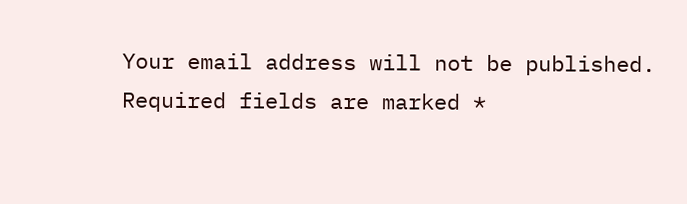Your email address will not be published. Required fields are marked *